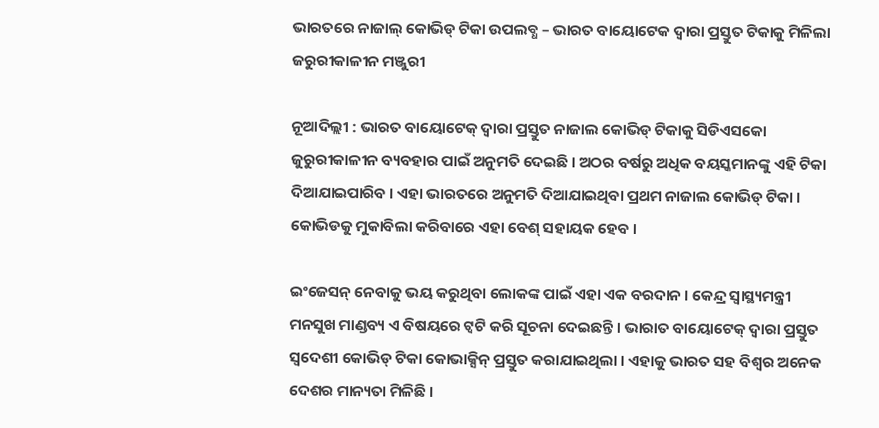ଭାରତରେ ନାଜାଲ୍ କୋଭିଡ୍ ଟିକା ଉପଲବ୍ଧ – ଭାରତ ବାୟୋଟେକ ଦ୍ୱାରା ପ୍ରସ୍ତୁତ ଟିକାକୁ ମିଳିଲା ଜରୁରୀକାଳୀନ ମଞ୍ଜୁରୀ

ନୂଆଦିଲ୍ଲୀ : ଭାରତ ବାୟୋଟେକ୍ ଦ୍ୱାରା ପ୍ରସ୍ତୁତ ନାଜାଲ କୋଭିଡ୍ ଟିକାକୁ ସିଡିଏସକୋ ଜୁରୁରୀକାଳୀନ ବ୍ୟବହାର ପାଇଁ ଅନୁମତି ଦେଇଛି । ଅଠର ବର୍ଷରୁ ଅଧିକ ବୟସ୍କମାନଙ୍କୁ ଏହି ଟିକା ଦିଆଯାଇପାରିବ । ଏହା ଭାରତରେ ଅନୁମତି ଦିଆଯାଇଥିବା ପ୍ରଥମ ନାଜାଲ କୋଭିଡ୍ ଟିକା । କୋଭିଡକୁ ମୁକାବିଲା କରିବାରେ ଏହା ବେଶ୍ ସହାୟକ ହେବ ।

ଇଂଜେସନ୍ ନେବାକୁ ଭୟ କରୁଥିବା ଲୋକଙ୍କ ପାଇଁ ଏହା ଏକ ବରଦାନ । କେନ୍ଦ୍ର ସ୍ୱାସ୍ଥ୍ୟମନ୍ତ୍ରୀ ମନସୁଖ ମାଣ୍ଡବ୍ୟ ଏ ବିଷୟରେ ଟ୍ୱଟି କରି ସୂଚନା ଦେଇଛନ୍ତି । ଭାରାତ ବାୟୋଟେକ୍ ଦ୍ୱାରା ପ୍ରସ୍ତୁତ ସ୍ୱଦେଶୀ କୋଭିଡ୍ ଟିକା କୋଭାକ୍ସିନ୍ ପ୍ରସ୍ତୁତ କରାଯାଇଥିଲା । ଏହାକୁ ଭାରତ ସହ ବିଶ୍ୱର ଅନେକ ଦେଶର ମାନ୍ୟତା ମିଳିଛି ।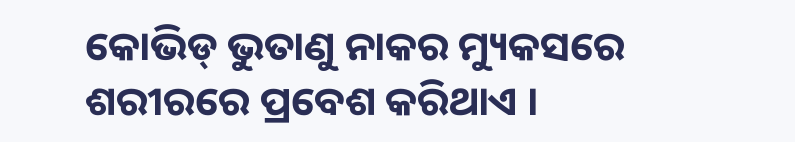କୋଭିଡ୍ ଭୁତାଣୁ ନାକର ମ୍ୟୁକସରେ ଶରୀରରେ ପ୍ରବେଶ କରିଥାଏ ।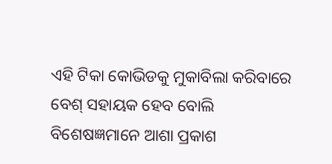ଏହି ଟିକା କୋଭିଡକୁ ମୁକାବିଲା କରିବାରେ ବେଶ୍ ସହାୟକ ହେବ ବୋଲି ବିଶେଷଜ୍ଞମାନେ ଆଶା ପ୍ରକାଶ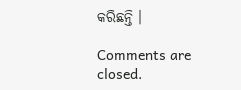କରିଛନ୍ତି ।

Comments are closed.